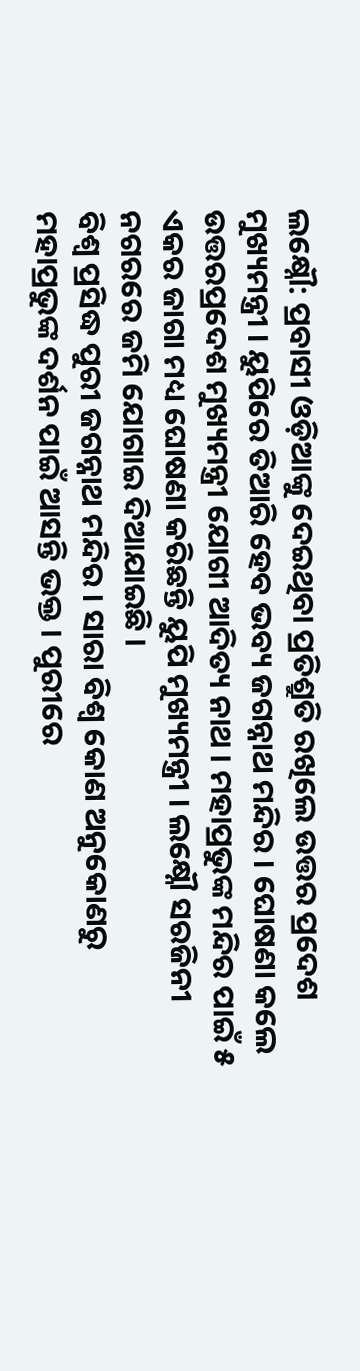ଲକ୍ଷ୍ନୌ: ପ୍ରବାସୀ ଓଡ଼ିଆଙ୍କୁ ଦେଇଥିବା ପ୍ରତିଶ୍ରୁତି ରଖିଲେ ଉତ୍ତର ପ୍ରଦେଶ ମୁଖ୍ୟମନ୍ତ୍ରୀ । ୟୁପିରେ ତିଆରି ହେବ ଭବ୍ୟ ଜଗନ୍ନାଥ ମନ୍ଦିର । ଘୋଷଣା କଲେ ଉତ୍ତରପ୍ରଦେଶ ମୁଖ୍ୟମନ୍ତ୍ରୀ ଯୋଗୀ ଆଦିତ୍ୟ ନାଥ । ମହାପ୍ରଭୁଙ୍କ ମନ୍ଦିର ପାଇଁ ୫ ଏକର ଜାଗା ମଧ୍ୟ ଘୋଷଣା କରିଛନ୍ତି ୟୁପି ମୁଖ୍ୟମନ୍ତ୍ରୀ । ଲକ୍ଷ୍ନୌ ସରଜିନୀ ନଗରରେ ଜମି ଯୋଗାଇ ଦିଆଯାଇଛି ।
ବିଶ୍ବ ପ୍ରସିଦ୍ଧ ପୁରୀ ଜଗନ୍ନାଥ ମନ୍ଦିର । ସାରା ବିଶ୍ବ କୋଣ ଅନୁକୋଣରୁ ମହାପ୍ରଭୁଙ୍କ ଦର୍ଶନ ପାଇଁ ଆସନ୍ତି ଭକ୍ତ । ପୁରୀରେ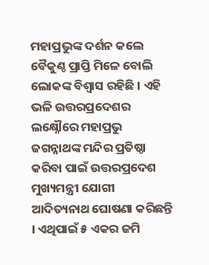ମହାପ୍ରଭୁଙ୍କ ଦର୍ଶନ କଲେ ବୈକୁଣ୍ଠ ପ୍ରାପ୍ତି ମିଳେ ବୋଲି ଲୋକଙ୍କ ବିଶ୍ବାସ ରହିଛି । ଏହି ଭଳି ଉତ୍ତରପ୍ରଦେଶର ଲକ୍ଷ୍ନୌରେ ମହାପ୍ରଭୁ ଜଗନ୍ନାଥଙ୍କ ମନ୍ଦିର ପ୍ରତିଷ୍ଠା କରିବା ପାଇଁ ଉତ୍ତରପ୍ରଦେଶ ମୁଖ୍ୟମନ୍ତ୍ରୀ ଯୋଗୀ ଆଦିତ୍ୟନାଥ ଘୋଷଣା କରିଛନ୍ତି । ଏଥିପାଇଁ ୫ ଏକର ଜମି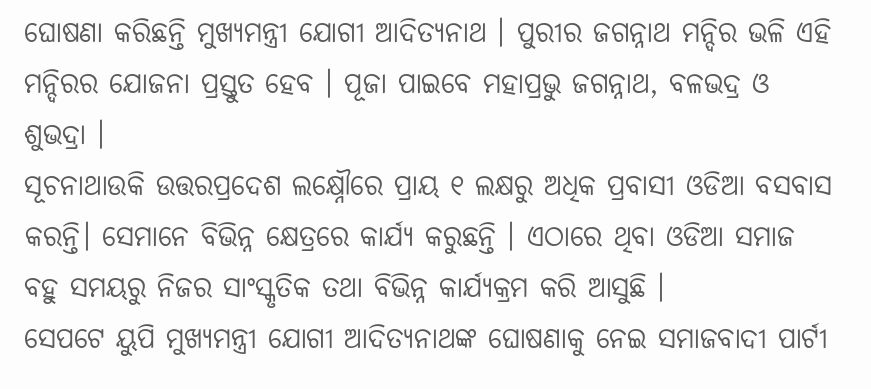ଘୋଷଣା କରିଛନ୍ତି ମୁଖ୍ୟମନ୍ତ୍ରୀ ଯୋଗୀ ଆଦିତ୍ୟନାଥ । ପୁରୀର ଜଗନ୍ନାଥ ମନ୍ଦିର ଭଳି ଏହି ମନ୍ଦିରର ଯୋଜନା ପ୍ରସ୍ତୁତ ହେବ । ପୂଜା ପାଇବେ ମହାପ୍ରଭୁ ଜଗନ୍ନାଥ, ବଳଭଦ୍ର ଓ ଶୁଭଦ୍ରା ।
ସୂଚନାଥାଉକି ଉତ୍ତରପ୍ରଦେଶ ଲକ୍ଷ୍ନୌରେ ପ୍ରାୟ ୧ ଲକ୍ଷରୁ ଅଧିକ ପ୍ରବାସୀ ଓଡିଆ ବସବାସ କରନ୍ତି। ସେମାନେ ବିଭିନ୍ନ କ୍ଷେତ୍ରରେ କାର୍ଯ୍ୟ କରୁଛନ୍ତି । ଏଠାରେ ଥିବା ଓଡିଆ ସମାଜ ବହୁ ସମୟରୁ ନିଜର ସାଂସ୍କୃତିକ ତଥା ବିଭିନ୍ନ କାର୍ଯ୍ୟକ୍ରମ କରି ଆସୁଛି ।
ସେପଟେ ୟୁପି ମୁଖ୍ୟମନ୍ତ୍ରୀ ଯୋଗୀ ଆଦିତ୍ୟନାଥଙ୍କ ଘୋଷଣାକୁ ନେଇ ସମାଜବାଦୀ ପାର୍ଟୀ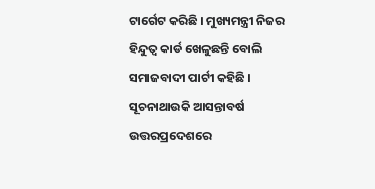ଟାର୍ଗେଟ କରିଛି । ମୁଖ୍ୟମନ୍ତ୍ରୀ ନିଜର ହିନ୍ଦୁତ୍ବ କାର୍ଡ ଖେଳୁଛନ୍ତି ବୋଲି ସମାଜବାଦୀ ପାର୍ଟୀ କହିଛି ।
ସୂଚନାଥାଉକି ଆସନ୍ତାବର୍ଷ ଉତ୍ତରପ୍ରଦେଶରେ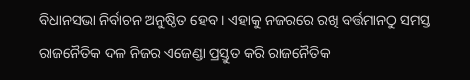ବିଧାନସଭା ନିର୍ବାଚନ ଅନୁଷ୍ଠିତ ହେବ । ଏହାକୁ ନଜରରେ ରଖି ବର୍ତ୍ତମାନଠୁ ସମସ୍ତ ରାଜନୈତିକ ଦଳ ନିଜର ଏଜେଣ୍ଡା ପ୍ରସ୍ତୁତ କରି ରାଜନୈତିକ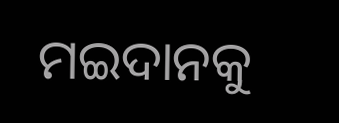ମଇଦାନକୁ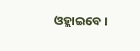ଓହ୍ଲାଇବେ ।